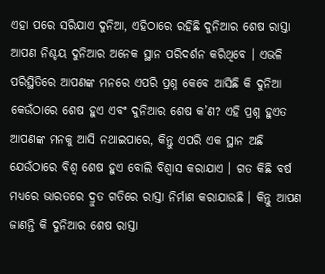ଏହା ପରେ ସରିଯାଏ ଦୁନିଆ, ଏହିଠାରେ ରହିଛି ଦୁନିଆର ଶେଷ ରାସ୍ତା
ଆପଣ ନିଶ୍ଚୟ ଦୁନିଆର ଅନେକ ସ୍ଥାନ ପରିଦର୍ଶନ କରିଥିବେ । ଏଭଳି ପରିସ୍ଥିତିରେ ଆପଣଙ୍କ ମନରେ ଏପରି ପ୍ରଶ୍ନ କେବେ ଆସିଛି କି ଦୁନିଆ କେଉଁଠାରେ ଶେଷ ହୁଏ ଏବଂ ଦୁନିଆର ଶେଷ କ’ଣ? ଏହି ପ୍ରଶ୍ନ ହୁଏତ ଆପଣଙ୍କ ମନକୁ ଆସି ନଥାଇପାରେ, କିନ୍ତୁ ଏପରି ଏକ ସ୍ଥାନ ଅଛି ଯେଉଁଠାରେ ବିଶ୍ୱ ଶେଷ ହୁଏ ବୋଲି ବିଶ୍ୱାସ କରାଯାଏ । ଗତ କିଛି ବର୍ଷ ମଧ୍ୟରେ ଭାରତରେ ଦ୍ରୁତ ଗତିରେ ରାସ୍ତା ନିର୍ମାଣ କରାଯାଉଛି । କିନ୍ତୁ ଆପଣ ଜାଣନ୍ତି କି ଦୁନିଆର ଶେଷ ରାସ୍ତା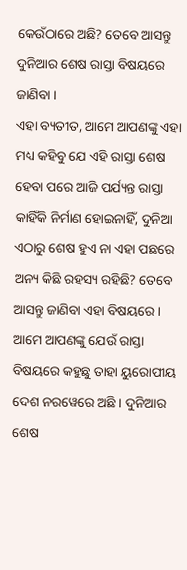କେଉଁଠାରେ ଅଛି? ତେବେ ଆସନ୍ତୁ ଦୁନିଆର ଶେଷ ରାସ୍ତା ବିଷୟରେ ଜାଣିବା ।
ଏହା ବ୍ୟତୀତ, ଆମେ ଆପଣଙ୍କୁ ଏହା ମଧ୍ୟ କହିବୁ ଯେ ଏହି ରାସ୍ତା ଶେଷ ହେବା ପରେ ଆଜି ପର୍ଯ୍ୟନ୍ତ ରାସ୍ତା କାହିଁକି ନିର୍ମାଣ ହୋଇନାହିଁ, ଦୁନିଆ ଏଠାରୁ ଶେଷ ହୁଏ ନା ଏହା ପଛରେ ଅନ୍ୟ କିଛି ରହସ୍ୟ ରହିଛି? ତେବେ ଆସନ୍ତୁ ଜାଣିବା ଏହା ବିଷୟରେ । ଆମେ ଆପଣଙ୍କୁ ଯେଉଁ ରାସ୍ତା ବିଷୟରେ କହୁଛୁ ତାହା ୟୁରୋପୀୟ ଦେଶ ନରୱେରେ ଅଛି । ଦୁନିଆର ଶେଷ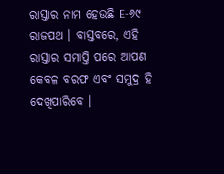ରାସ୍ତାର ନାମ ହେଉଛି E-୬୯ ରାଜପଥ । ବାସ୍ତବରେ, ଏହି ରାସ୍ତାର ସମାପ୍ତି ପରେ ଆପଣ କେବଳ ବରଫ ଏବଂ ସମୁଦ୍ର ହି ଦେଖିପାରିବେ ।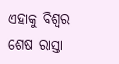ଏହାକୁ ବିଶ୍ୱର ଶେଷ ରାସ୍ତା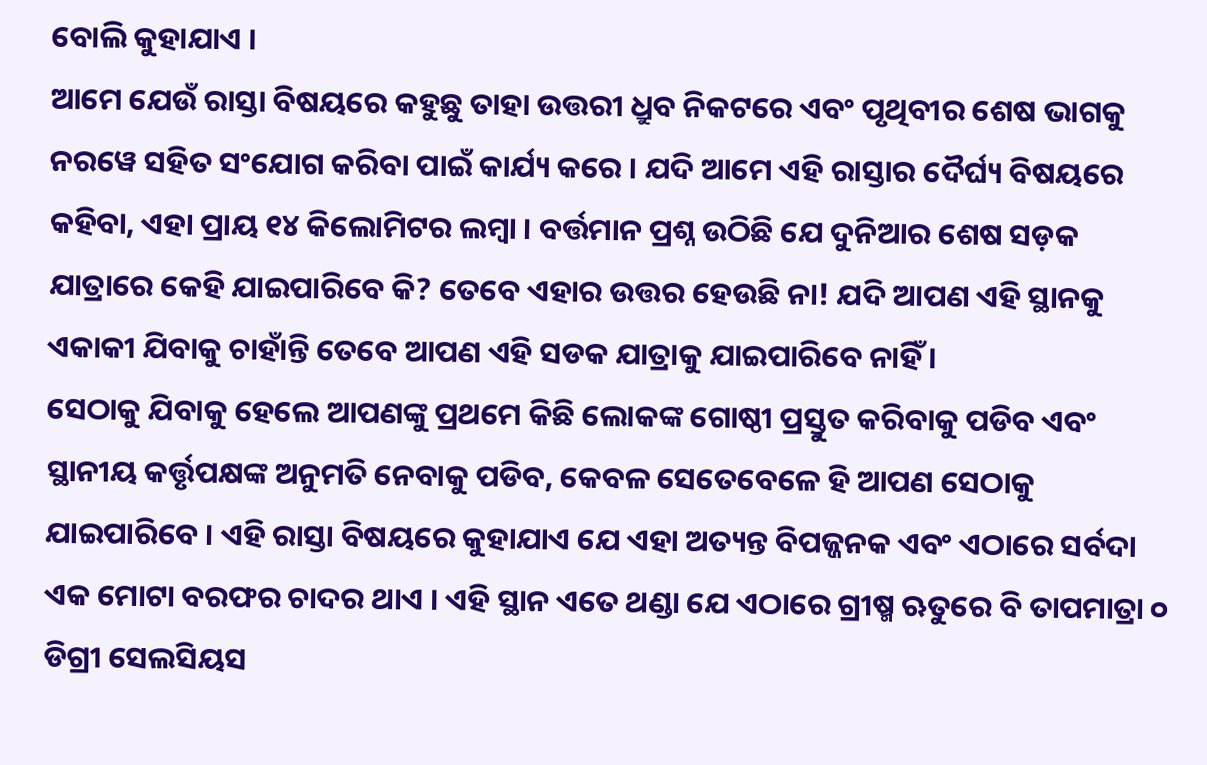ବୋଲି କୁହାଯାଏ ।
ଆମେ ଯେଉଁ ରାସ୍ତା ବିଷୟରେ କହୁଛୁ ତାହା ଉତ୍ତରୀ ଧ୍ରୁବ ନିକଟରେ ଏବଂ ପୃଥିବୀର ଶେଷ ଭାଗକୁ ନରୱେ ସହିତ ସଂଯୋଗ କରିବା ପାଇଁ କାର୍ଯ୍ୟ କରେ । ଯଦି ଆମେ ଏହି ରାସ୍ତାର ଦୈର୍ଘ୍ୟ ବିଷୟରେ କହିବା, ଏହା ପ୍ରାୟ ୧୪ କିଲୋମିଟର ଲମ୍ବା । ବର୍ତ୍ତମାନ ପ୍ରଶ୍ନ ଉଠିଛି ଯେ ଦୁନିଆର ଶେଷ ସଡ଼କ ଯାତ୍ରାରେ କେହି ଯାଇପାରିବେ କି? ତେବେ ଏହାର ଉତ୍ତର ହେଉଛି ନା! ଯଦି ଆପଣ ଏହି ସ୍ଥାନକୁ ଏକାକୀ ଯିବାକୁ ଚାହାଁନ୍ତି ତେବେ ଆପଣ ଏହି ସଡକ ଯାତ୍ରାକୁ ଯାଇପାରିବେ ନାହିଁ ।
ସେଠାକୁ ଯିବାକୁ ହେଲେ ଆପଣଙ୍କୁ ପ୍ରଥମେ କିଛି ଲୋକଙ୍କ ଗୋଷ୍ଠୀ ପ୍ରସ୍ତୁତ କରିବାକୁ ପଡିବ ଏବଂ ସ୍ଥାନୀୟ କର୍ତ୍ତୃପକ୍ଷଙ୍କ ଅନୁମତି ନେବାକୁ ପଡିବ, କେବଳ ସେତେବେଳେ ହି ଆପଣ ସେଠାକୁ ଯାଇପାରିବେ । ଏହି ରାସ୍ତା ବିଷୟରେ କୁହାଯାଏ ଯେ ଏହା ଅତ୍ୟନ୍ତ ବିପଜ୍ଜନକ ଏବଂ ଏଠାରେ ସର୍ବଦା ଏକ ମୋଟା ବରଫର ଚାଦର ଥାଏ । ଏହି ସ୍ଥାନ ଏତେ ଥଣ୍ଡା ଯେ ଏଠାରେ ଗ୍ରୀଷ୍ମ ଋତୁରେ ବି ତାପମାତ୍ରା ୦ ଡିଗ୍ରୀ ସେଲସିୟସ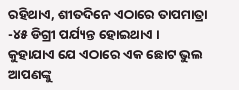ରହିଥାଏ, ଶୀତଦିନେ ଏଠାରେ ତାପମାତ୍ରା -୪୫ ଡିଗ୍ରୀ ପର୍ଯ୍ୟନ୍ତ ହୋଇଥାଏ ।
କୁହାଯାଏ ଯେ ଏଠାରେ ଏକ ଛୋଟ ଭୁଲ ଆପଣଙ୍କୁ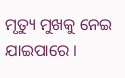ମୃତ୍ୟୁ ମୁଖକୁ ନେଇ ଯାଇପାରେ ।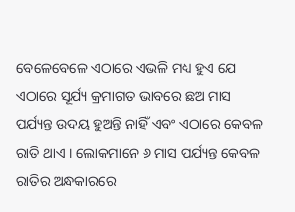ବେଳେବେଳେ ଏଠାରେ ଏଭଳି ମଧ୍ୟ ହୁଏ ଯେ ଏଠାରେ ସୂର୍ଯ୍ୟ କ୍ରମାଗତ ଭାବରେ ଛଅ ମାସ ପର୍ଯ୍ୟନ୍ତ ଉଦୟ ହୁଅନ୍ତି ନାହିଁ ଏବଂ ଏଠାରେ କେବଳ ରାତି ଥାଏ । ଲୋକମାନେ ୬ ମାସ ପର୍ଯ୍ୟନ୍ତ କେବଳ ରାତିର ଅନ୍ଧକାରରେ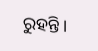ରୁହନ୍ତି ।